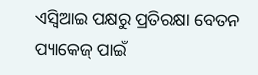ଏସ୍ବିଆଇ ପକ୍ଷରୁ ପ୍ରତିରକ୍ଷା ବେତନ ପ୍ୟାକେଜ୍ ପାଇଁ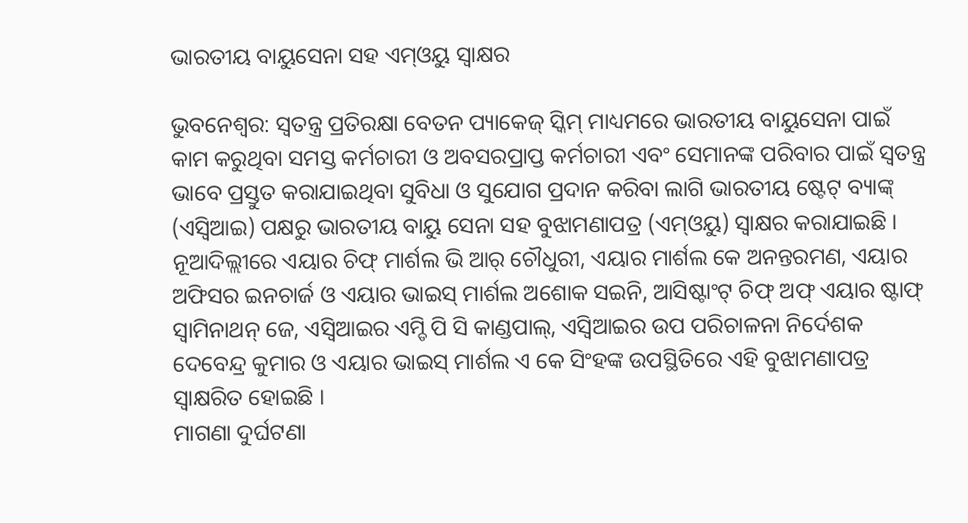ଭାରତୀୟ ବାୟୁସେନା ସହ ଏମ୍ଓୟୁ ସ୍ୱାକ୍ଷର

ଭୁବନେଶ୍ୱର: ସ୍ୱତନ୍ତ୍ର ପ୍ରତିରକ୍ଷା ବେତନ ପ୍ୟାକେଜ୍ ସ୍କିମ୍ ମାଧ୍ୟମରେ ଭାରତୀୟ ବାୟୁସେନା ପାଇଁ କାମ କରୁଥିବା ସମସ୍ତ କର୍ମଚାରୀ ଓ ଅବସରପ୍ରାପ୍ତ କର୍ମଚାରୀ ଏବଂ ସେମାନଙ୍କ ପରିବାର ପାଇଁ ସ୍ୱତନ୍ତ୍ର ଭାବେ ପ୍ରସ୍ତୁତ କରାଯାଇଥିବା ସୁବିଧା ଓ ସୁଯୋଗ ପ୍ରଦାନ କରିବା ଲାଗି ଭାରତୀୟ ଷ୍ଟେଟ୍ ବ୍ୟାଙ୍କ୍ (ଏସ୍ବିଆଇ) ପକ୍ଷରୁ ଭାରତୀୟ ବାୟୁ ସେନା ସହ ବୁଝାମଣାପତ୍ର (ଏମ୍ଓୟୁ) ସ୍ୱାକ୍ଷର କରାଯାଇଛି ।
ନୂଆଦିଲ୍ଲୀରେ ଏୟାର ଚିଫ୍ ମାର୍ଶଲ ଭି ଆର୍ ଚୌଧୁରୀ, ଏୟାର ମାର୍ଶଲ କେ ଅନନ୍ତରମଣ, ଏୟାର ଅଫିସର ଇନଚାର୍ଜ ଓ ଏୟାର ଭାଇସ୍ ମାର୍ଶଲ ଅଶୋକ ସଇନି, ଆସିଷ୍ଟାଂଟ୍ ଚିଫ୍ ଅଫ୍ ଏୟାର ଷ୍ଟାଫ୍ ସ୍ୱାମିନାଥନ୍ ଜେ, ଏସ୍ବିଆଇର ଏମ୍ଡି ପି ସି କାଣ୍ଡପାଲ୍, ଏସ୍ବିଆଇର ଉପ ପରିଚାଳନା ନିର୍ଦେଶକ ଦେବେନ୍ଦ୍ର କୁମାର ଓ ଏୟାର ଭାଇସ୍ ମାର୍ଶଲ ଏ କେ ସିଂହଙ୍କ ଉପସ୍ଥିତିରେ ଏହି ବୁଝାମଣାପତ୍ର ସ୍ୱାକ୍ଷରିତ ହୋଇଛି ।
ମାଗଣା ଦୁର୍ଘଟଣା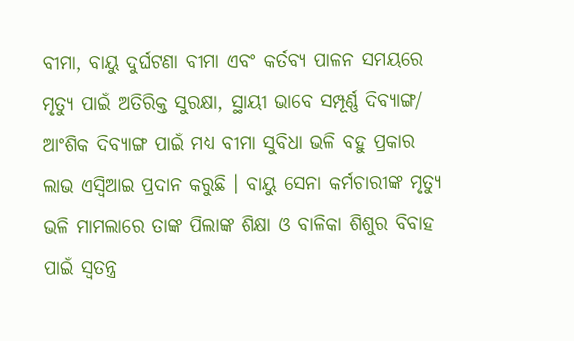ବୀମା, ବାୟୁ ଦୁର୍ଘଟଣା ବୀମା ଏବଂ କର୍ତବ୍ୟ ପାଳନ ସମୟରେ ମୃତ୍ୟୁ ପାଇଁ ଅତିରିକ୍ତ ସୁରକ୍ଷା, ସ୍ଥାୟୀ ଭାବେ ସମ୍ପୂର୍ଣ୍ଣ ଦିବ୍ୟାଙ୍ଗ/ ଆଂଶିକ ଦିବ୍ୟାଙ୍ଗ ପାଇଁ ମଧ୍ୟ ବୀମା ସୁବିଧା ଭଳି ବହୁ ପ୍ରକାର ଲାଭ ଏସ୍ବିଆଇ ପ୍ରଦାନ କରୁଛି । ବାୟୁ ସେନା କର୍ମଚାରୀଙ୍କ ମୃତ୍ୟୁ ଭଳି ମାମଲାରେ ତାଙ୍କ ପିଲାଙ୍କ ଶିକ୍ଷା ଓ ବାଳିକା ଶିଶୁର ବିବାହ ପାଇଁ ସ୍ୱତନ୍ତ୍ର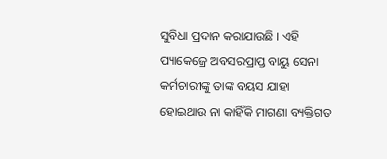ସୁବିଧା ପ୍ରଦାନ କରାଯାଉଛି । ଏହି ପ୍ୟାକେଜ୍ରେ ଅବସରପ୍ରାପ୍ତ ବାୟୁ ସେନା କର୍ମଚାରୀଙ୍କୁ ତାଙ୍କ ବୟସ ଯାହା ହୋଇଥାଉ ନା କାହିଁକି ମାଗଣା ବ୍ୟକ୍ତିଗତ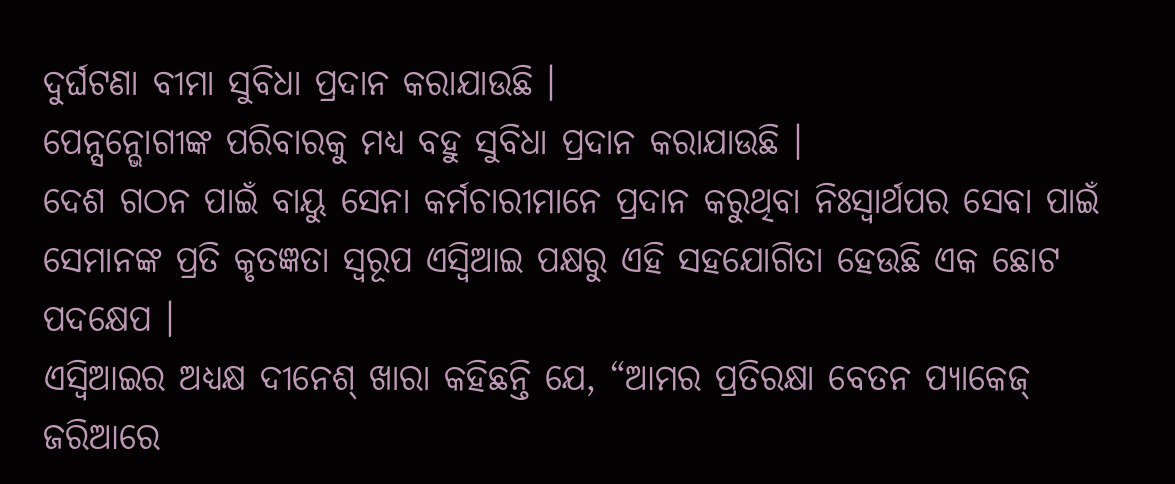ଦୁର୍ଘଟଣା ବୀମା ସୁବିଧା ପ୍ରଦାନ କରାଯାଉଛି ।
ପେନ୍ସନ୍ଭୋଗୀଙ୍କ ପରିବାରକୁ ମଧ୍ୟ ବହୁ ସୁବିଧା ପ୍ରଦାନ କରାଯାଉଛି ।
ଦେଶ ଗଠନ ପାଇଁ ବାୟୁ ସେନା କର୍ମଚାରୀମାନେ ପ୍ରଦାନ କରୁଥିବା ନିଃସ୍ୱାର୍ଥପର ସେବା ପାଇଁ ସେମାନଙ୍କ ପ୍ରତି କୃତଜ୍ଞତା ସ୍ୱରୂପ ଏସ୍ବିଆଇ ପକ୍ଷରୁ ଏହି ସହଯୋଗିତା ହେଉଛି ଏକ ଛୋଟ ପଦକ୍ଷେପ ।
ଏସ୍ବିଆଇର ଅଧ୍ୟକ୍ଷ ଦୀନେଶ୍ ଖାରା କହିଛନ୍ତି ଯେ, “ଆମର ପ୍ରତିରକ୍ଷା ବେତନ ପ୍ୟାକେଜ୍ ଜରିଆରେ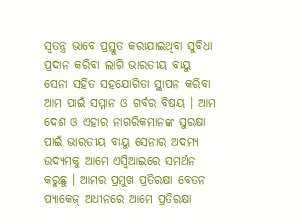ସ୍ୱତନ୍ତ୍ର ଭାବେ ପ୍ରସ୍ତୁତ କରାଯାଇଥିବା ସୁବିଧା ପ୍ରଦାନ କରିବା ଲାଗି ଭାରତୀୟ ବାୟୁ ସେନା ସହିତ ସହଯୋଗିତା ସ୍ଥାପନ କରିବା ଆମ ପାଇଁ ସମ୍ମାନ ଓ ଗର୍ବର ବିଷୟ । ଆମ ଦେଶ ଓ ଏହାର ନାଗରିକମାନଙ୍କ ସୁରକ୍ଷା ପାଇଁ ଭାରତୀୟ ବାୟୁ ସେନାର ଅଦମ୍ୟ ଉଦ୍ୟମକୁ ଆମେ ଏସ୍ବିଆଇରେ ସମର୍ଥନ କରୁଛୁ । ଆମର ପ୍ରମୁଖ ପ୍ରତିରକ୍ଷା ବେତନ ପ୍ୟାକେଜ୍ ଅଧୀନରେ ଆମେ ପ୍ରତିରକ୍ଷା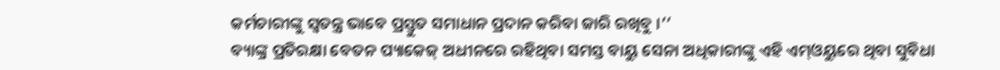କର୍ମଚାରୀଙ୍କୁ ସ୍ୱତନ୍ତ୍ର ଭାବେ ପ୍ରସ୍ତୁତ ସମାଧାନ ପ୍ରଦାନ କରିବା ଜାରି ରଖିବୁ ।’’
ବ୍ୟାଙ୍କ୍ର ପ୍ରତିରକ୍ଷା ବେତନ ପ୍ୟାକେଜ୍ ଅଧୀନରେ ରହିଥିବା ସମସ୍ତ ବାୟୁ ସେନା ଅଧିକାରୀଙ୍କୁ ଏହି ଏମ୍ଓୟୁରେ ଥିବା ସୁବିଧା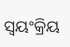ସ୍ୱୟଂକ୍ରିୟ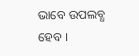ଭାବେ ଉପଲବ୍ଧ ହେବ ।